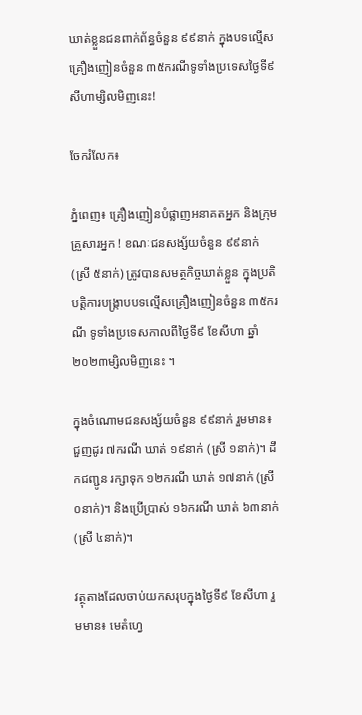ឃាត់ខ្លួនជនពាក់ព័ន្ធចំនួន ៩៩នាក់ ក្នុងបទល្មើសគ្រឿងញៀនចំនួន ៣៥ករណីទូទាំងប្រទេសថ្ងៃទី៩ សីហាម្សិលមិញនេះ!

ចែករំលែក៖

ភ្នំពេញ៖ គ្រឿងញៀនបំផ្លាញអនាគតអ្នក និងក្រុមគ្រួសារអ្នក ! ខណៈជនសង្ស័យចំនួន ៩៩នាក់ (ស្រី ៥នាក់) ត្រូវបានសមត្ថកិច្ចឃាត់ខ្លួន ក្នុងប្រតិបត្តិការបង្ក្រាបបទល្មើសគ្រឿងញៀនចំនួន ៣៥ករណី ទូទាំងប្រទេសកាលពីថ្ងៃទី៩ ខែសីហា ឆ្នាំ២០២៣ម្សិលមិញនេះ ។

ក្នុងចំណោមជនសង្ស័យចំនួន ៩៩នាក់ រួមមាន៖ ជួញដូរ ៧ករណី ឃាត់ ១៩នាក់ (ស្រី ១នាក់)។ ដឹកជញ្ជូន រក្សាទុក ១២ករណី ឃាត់ ១៧នាក់ (ស្រី ០នាក់)។ និងប្រើប្រាស់ ១៦ករណី ឃាត់ ៦៣នាក់ (ស្រី ៤នាក់)។

វត្ថុតាងដែលចាប់យកសរុបក្នុងថ្ងៃទី៩ ខែសីហា រួមមាន៖ មេតំហ្វេ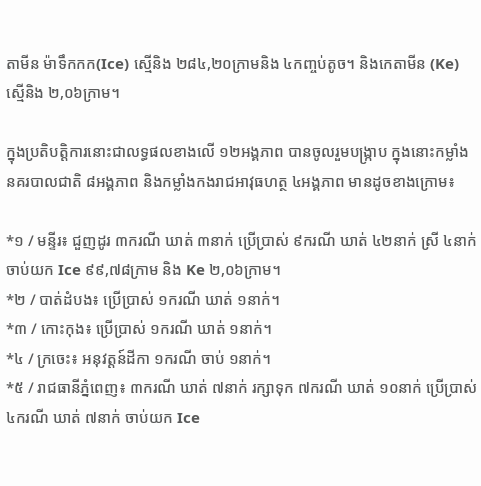តាមីន ម៉ាទឹកកក(Ice) ស្មេីនិង ២៨៤,២០ក្រាមនិង ៤កញ្ចប់តូច។ និងកេតាមីន (Ke) ស្មេីនិង ២,០៦ក្រាម។

ក្នុងប្រតិបត្តិការនោះជាលទ្ធផលខាងលើ ១២អង្គភាព បានចូលរួមបង្ក្រាប ក្នុងនោះកម្លាំងនគរបាលជាតិ ៨អង្គភាព និងកម្លាំងកងរាជអាវុធហត្ថ ៤អង្គភាព មានដូចខាងក្រោម៖

*១ / មន្ទីរ៖ ជួញដូរ ៣ករណី ឃាត់ ៣នាក់ ប្រើប្រាស់ ៩ករណី ឃាត់ ៤២នាក់ ស្រី ៤នាក់ ចាប់យក Ice ៩៩,៧៨ក្រាម និង Ke ២,០៦ក្រាម។
*២ / បាត់ដំបង៖ ប្រើប្រាស់ ១ករណី ឃាត់ ១នាក់។
*៣ / កោះកុង៖ ប្រើប្រាស់ ១ករណី ឃាត់ ១នាក់។
*៤ / ក្រចេះ៖ អនុវត្តន៍ដីកា ១ករណី ចាប់ ១នាក់។
*៥ / រាជធានីភ្នំពេញ៖ ៣ករណី ឃាត់ ៧នាក់ រក្សាទុក ៧ករណី ឃាត់ ១០នាក់ ប្រើប្រាស់ ៤ករណី ឃាត់ ៧នាក់ ចាប់យក Ice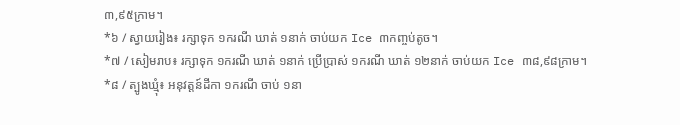៣,៩៥ក្រាម។
*៦ / ស្វាយរៀង៖ រក្សាទុក ១ករណី ឃាត់ ១នាក់ ចាប់យក Ice ៣កញ្ចប់តូច។
*៧ / សៀមរាប៖ រក្សាទុក ១ករណី ឃាត់ ១នាក់ ប្រើប្រាស់ ១ករណី ឃាត់ ១២នាក់ ចាប់យក Ice ៣៨,៩៨ក្រាម។
*៨ / ត្បូងឃ្មុំ៖ អនុវត្តន៍ដីកា ១ករណី ចាប់ ១នា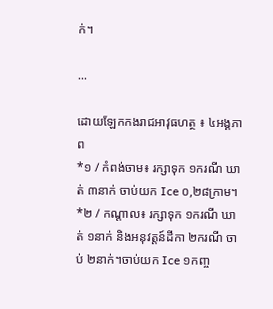ក់។

...

ដោយឡែកកងរាជអាវុធហត្ថ ៖ ៤អង្គភាព
*១ / កំពង់ចាម៖ រក្សាទុក ១ករណី ឃាត់ ៣នាក់ ចាប់យក Ice ០,២៨ក្រាម។
*២ / កណ្តាល៖ រក្សាទុក ១ករណី ឃាត់ ១នាក់ និងអនុវត្តន៍ដីកា ២ករណី ចាប់ ២នាក់។ចាប់យក Ice ១កញ្ច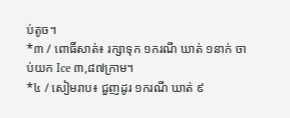ប់តូច។
*៣ / ពោធិ៍សាត់៖ រក្សាទុក ១ករណី ឃាត់ ១នាក់ ចាប់យក Ice ៣,៨៧ក្រាម។
*៤ / សៀមរាប៖ ជួញដូរ ១ករណី ឃាត់ ៩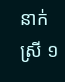នាក់ ស្រី ១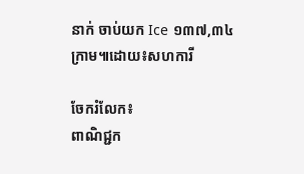នាក់ ចាប់យក Ice ១៣៧,៣៤ក្រាម៕ដោយ៖សហការី

ចែករំលែក៖
ពាណិជ្ជក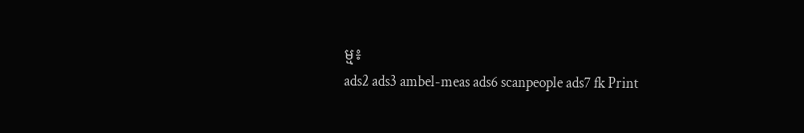ម្ម៖
ads2 ads3 ambel-meas ads6 scanpeople ads7 fk Print